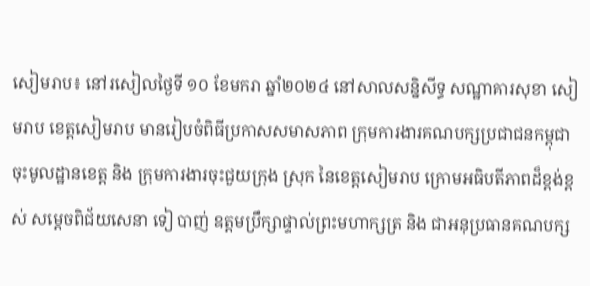សៀមរាប៖ នៅរសៀលថ្ងៃទី ១០ ខែមករា ឆ្នាំ២០២៤ នៅសាលសន្និសីទ្ធ សណ្ឋាគារសុខា សៀមរាប ខេត្តសៀមរាប មានរៀបចំពិធីប្រកាសសមាសភាព ក្រុមការងារគណបក្សប្រជាជនកម្ពុជា ចុះមូលដ្ឋានខេត្ត និង ក្រុមការងារចុះជួយក្រុង ស្រុក នៃខេត្តសៀមរាប ក្រោមអធិបតីភាពដ៏ខ្ពង់ខ្ពស់ សម្តេចពិជ័យសេនា ទៀ បាញ់ ឧត្តមប្រឹក្សាផ្ទាល់ព្រះមហាក្សត្រ និង ជាអនុប្រធានគណបក្ស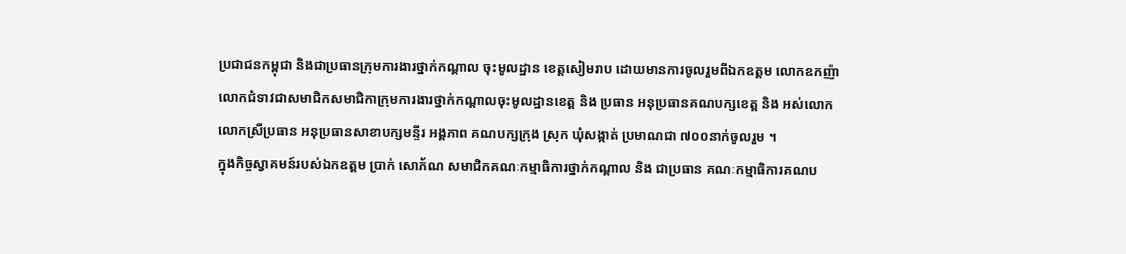ប្រជាជនកម្ពុជា និងជាប្រធានក្រុមការងារថ្នាក់កណ្តាល ចុះមូលដ្ឋាន ខេត្តសៀមរាប ដោយមានការចូលរួមពីឯកឧត្តម លោកឧកញ៉ា លោកជំទាវជាសមាជិកសមាជិកាក្រុមការងារថ្នាក់កណ្តាលចុះមូលដ្ឋានខេត្ត និង ប្រធាន អនុប្រធានគណបក្សខេត្ត និង អស់លោក លោកស្រីប្រធាន អនុប្រធានសាខាបក្សមន្ទីរ អង្គភាព គណបក្សក្រុង ស្រុក ឃុំសង្កាត់ ប្រមាណជា ៧០០នាក់ចូលរួម ។
ក្នុងកិច្ចស្វាគមន៍របស់ឯកឧត្តម ប្រាក់ សោភ័ណ សមាជិកគណៈកម្មាធិការថ្នាក់កណ្តាល និង ជាប្រធាន គណៈកម្មាធិការគណប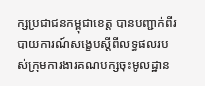ក្សប្រជាជនកម្ពុជាខេត្ត បានបញ្ជាក់ពីរបាយការណ៍សង្ខេបស្តីពីលទ្ធផលរបស់ក្រុមការងារគណបក្សចុះមូលដ្ឋាន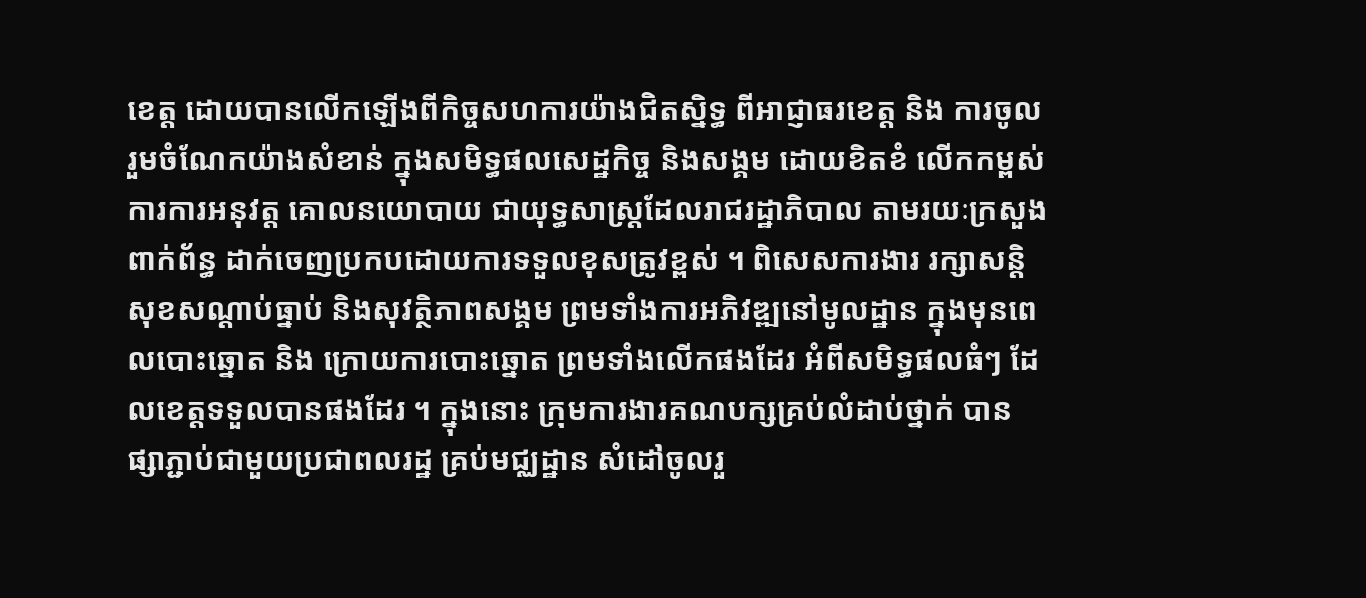ខេត្ត ដោយបានលើកឡើងពីកិច្ចសហការយ៉ាងជិតស្និទ្ធ ពីអាជ្ញាធរខេត្ត និង ការចូលរួមចំណែកយ៉ាងសំខាន់ ក្នុងសមិទ្ធផលសេដ្ឋកិច្ច និងសង្គម ដោយខិតខំ លើកកម្ពស់ការការអនុវត្ត គោលនយោបាយ ជាយុទ្ធសាស្ត្រដែលរាជរដ្ឋាភិបាល តាមរយៈក្រសួងពាក់ព័ន្ធ ដាក់ចេញប្រកបដោយការទទួលខុសត្រូវខ្ពស់ ។ ពិសេសការងារ រក្សាសន្តិសុខសណ្តាប់ធ្នាប់ និងសុវត្ថិភាពសង្គម ព្រមទាំងការអភិវឌ្ឍនៅមូលដ្ឋាន ក្នុងមុនពេលបោះឆ្នោត និង ក្រោយការបោះឆ្នោត ព្រមទាំងលើកផងដែរ អំពីសមិទ្ធផលធំៗ ដែលខេត្តទទួលបានផងដែរ ។ ក្នុងនោះ ក្រុមការងារគណបក្សគ្រប់លំដាប់ថ្នាក់ បានផ្សាភ្ជាប់ជាមួយប្រជាពលរដ្ឋ គ្រប់មជ្ឈដ្ឋាន សំដៅចូលរួ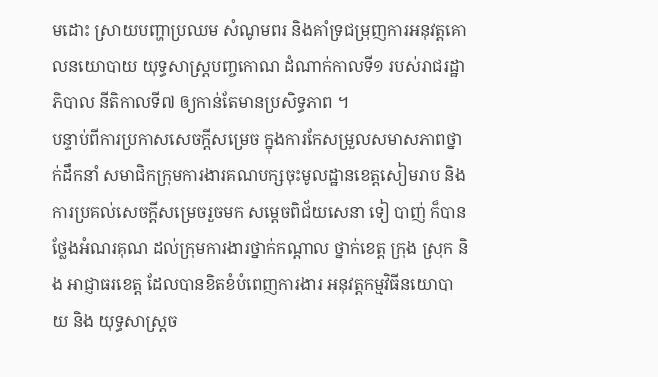មដោះ ស្រាយបញ្ហាប្រឈម សំណូមពរ និងគាំទ្រជម្រុញការអនុវត្តគោលនយោបាយ យុទ្ធសាស្ត្របញ្ចកោណ ដំណាក់កាលទី១ របស់រាជរដ្ឋាភិបាល នីតិកាលទី៧ ឲ្យកាន់តែមានប្រសិទ្ធភាព ។
បន្ទាប់ពីការប្រកាសសេចក្តីសម្រេច ក្នុងការកែសម្រួលសមាសភាពថ្នាក់ដឹកនាំ សមាជិកក្រុមការងារគណបក្សចុះមូលដ្ឋានខេត្តសៀមរាប និង ការប្រគល់សេចក្តីសម្រេចរួចមក សម្តេចពិជ័យសេនា ទៀ បាញ់ ក៏បានថ្លែងអំណរគុណ ដល់ក្រុមការងារថ្នាក់កណ្តាល ថ្នាក់ខេត្ត ក្រុង ស្រុក និង អាជ្ញាធរខេត្ត ដែលបានខិតខំបំពេញការងារ អនុវត្តកម្មវិធីនយោបាយ និង យុទ្ធសាស្រ្ដច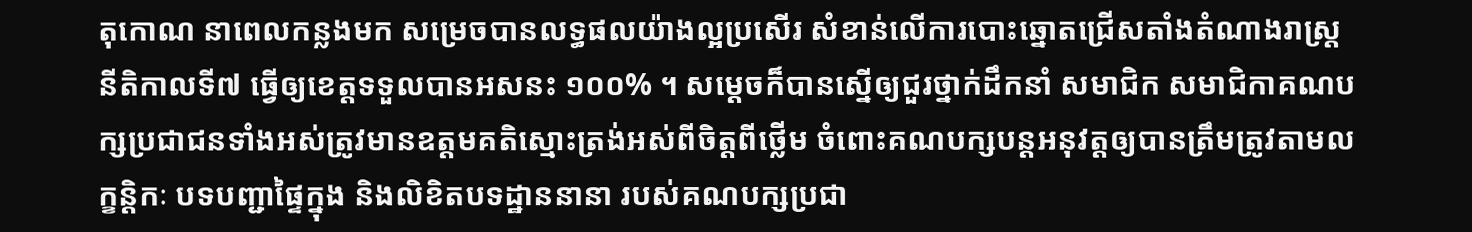តុកោណ នាពេលកន្លងមក សម្រេចបានលទ្ធផលយ៉ាងល្អប្រសើរ សំខាន់លើការបោះឆ្នោតជ្រើសតាំងតំណាងរាស្ត្រ នីតិកាលទី៧ ធ្វើឲ្យខេត្តទទួលបានអសនះ ១០០% ។ សម្តេចក៏បានស្នើឲ្យជួរថ្នាក់ដឹកនាំ សមាជិក សមាជិកាគណបក្សប្រជាជនទាំងអស់ត្រូវមានឧត្តមគតិស្មោះត្រង់អស់ពីចិត្តពីថ្លើម ចំពោះគណបក្សបន្តអនុវត្តឲ្យបានត្រឹមត្រូវតាមលក្ខន្តិកៈ បទបញ្ជាផ្ទៃក្នុង និងលិខិតបទដ្ឋាននានា របស់គណបក្សប្រជា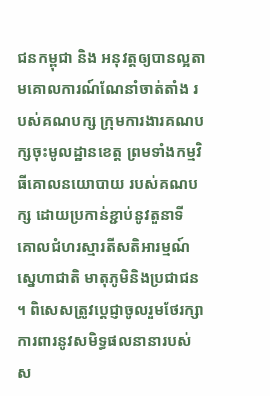ជនកម្ពុជា និង អនុវត្តឲ្យបានល្អតាមគោលការណ៍ណែនាំចាត់តាំង របស់គណបក្ស ក្រុមការងារគណបក្សចុះមូលដ្ឋានខេត្ត ព្រមទាំងកម្មវិធីគោលនយោបាយ របស់គណបក្ស ដោយប្រកាន់ខ្ជាប់នូវតួនាទី គោលជំហរស្មារតីសតិអារម្មណ៍ ស្នេហាជាតិ មាតុភូមិនិងប្រជាជន ។ ពិសេសត្រូវប្ដេជ្ញាចូលរួមថែរក្សាការពារនូវសមិទ្ធផលនានារបស់ស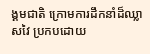ង្គមជាតិ ក្រោមការដឹកនាំដ៏ឈ្លាសវៃ ប្រកបដោយ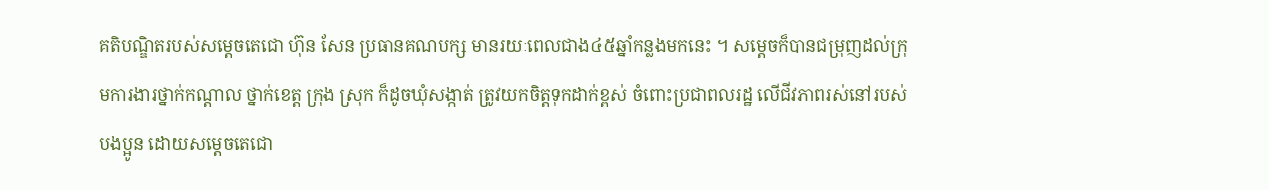គតិបណ្ឌិតរបស់សម្ដេចតេជោ ហ៊ុន សែន ប្រធានគណបក្ស មានរយៈពេលជាង៤៥ឆ្នាំកន្លងមកនេះ ។ សម្តេចក៏បានជម្រុញដល់ក្រុមការងារថ្នាក់កណ្តាល ថ្នាក់ខេត្ត ក្រុង ស្រុក ក៏ដូចឃុំសង្កាត់ ត្រូវយកចិត្តទុកដាក់ខ្ពស់ ចំពោះប្រជាពលរដ្ឋ លើជីវភាពរស់នៅរបស់បងប្អូន ដោយសម្តេចតេជោ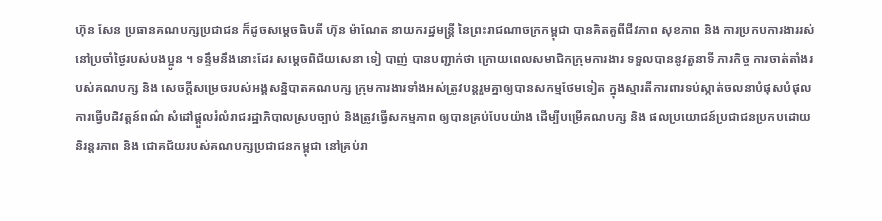ហ៊ុន សែន ប្រធានគណបក្សប្រជាជន ក៏ដូចសម្តេចធិបតី ហ៊ុន ម៉ាណែត នាយករដ្ឋមន្ត្រី នៃព្រះរាជណាចក្រកម្ពុជា បានគិតគួពីជីវភាព សុខភាព និង ការប្រកបការងាររស់នៅប្រចាំថ្ងៃរបស់បងប្អូន ។ ទន្ទឹមនឹងនោះដែរ សម្តេចពិជ័យសេនា ទៀ បាញ់ បានបញ្ជាក់ថា ក្រោយពេលសមាជិកក្រុមការងារ ទទួលបាននូវតួនាទី ភារកិច្ច ការចាត់តាំងរបស់គណបក្ស និង សេចក្តីសម្រេចរបស់អង្គសន្និបាតគណបក្ស ក្រុមការងារទាំងអស់ត្រូវបន្តរួមគ្នាឲ្យបានសកម្មថែមទៀត ក្នុងស្មារតីការពារទប់ស្កាត់ចលនាបំផុសបំផុល ការធ្វើបដិវត្តន៍ពណ៌ សំដៅផ្ដួលរំលំរាជរដ្ឋាភិបាលស្របច្បាប់ និងត្រូវធ្វើសកម្មភាព ឲ្យបានគ្រប់បែបយ៉ាង ដើម្បីបម្រើគណបក្ស និង ផលប្រយោជន៍ប្រជាជនប្រកបដោយនិរន្តរភាព និង ជោគជ័យរបស់គណបក្សប្រជាជនកម្ពុជា នៅគ្រប់រា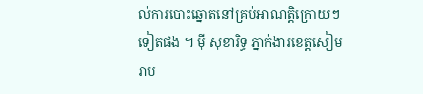ល់ការបោះឆ្នោតនៅគ្រប់អាណត្តិក្រោយៗទៀតផង ។ ម៉ី សុខារិទ្ធ ភ្នាក់ងារខេត្តសៀមរាប